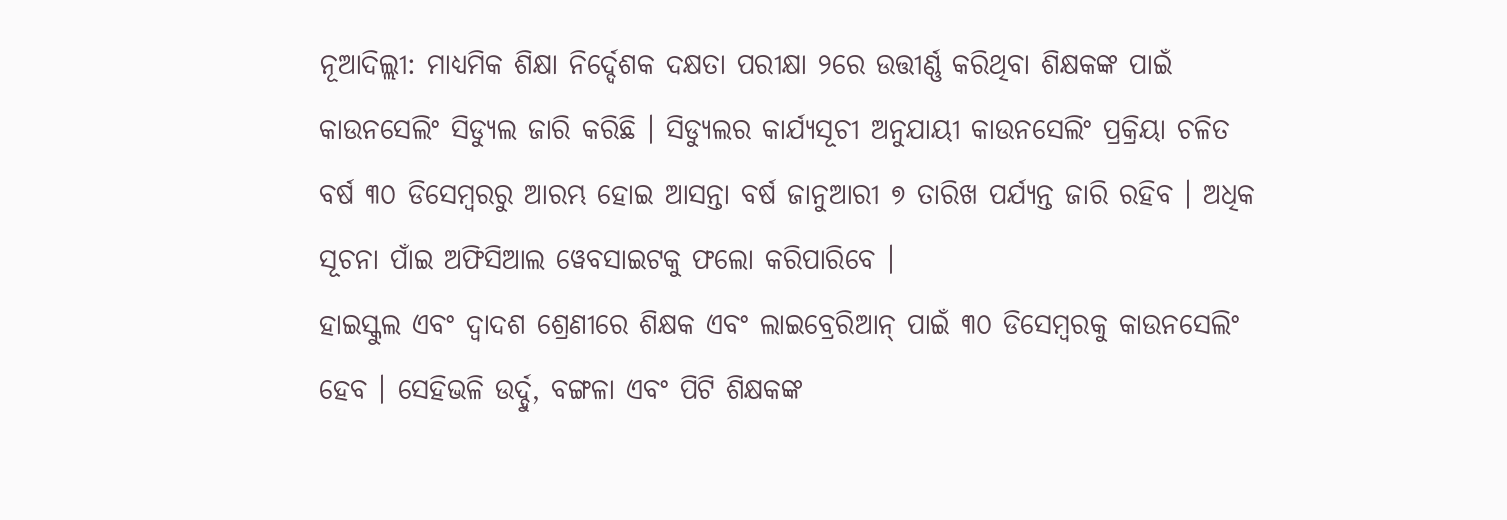ନୂଆଦିଲ୍ଲୀ: ମାଧ୍ୟମିକ ଶିକ୍ଷା ନିର୍ଦ୍ଦେଶକ ଦକ୍ଷତା ପରୀକ୍ଷା ୨ରେ ଉତ୍ତୀର୍ଣ୍ଣ କରିଥିବା ଶିକ୍ଷକଙ୍କ ପାଇଁ କାଉନସେଲିଂ ସିଡ୍ୟୁଲ ଜାରି କରିଛି । ସିଡ୍ୟୁଲର କାର୍ଯ୍ୟସୂଚୀ ଅନୁଯାୟୀ କାଉନସେଲିଂ ପ୍ରକ୍ରିୟା ଚଳିତ ବର୍ଷ ୩୦ ଡିସେମ୍ବରରୁ ଆରମ୍ଭ ହୋଇ ଆସନ୍ତା ବର୍ଷ ଜାନୁଆରୀ ୭ ତାରିଖ ପର୍ଯ୍ୟନ୍ତ ଜାରି ରହିବ । ଅଧିକ ସୂଚନା ପାଁଇ ଅଫିସିଆଲ ୱେବସାଇଟକୁ ଫଲୋ କରିପାରିବେ ।
ହାଇସ୍କୁଲ ଏବଂ ଦ୍ୱାଦଶ ଶ୍ରେଣୀରେ ଶିକ୍ଷକ ଏବଂ ଲାଇବ୍ରେରିଆନ୍ ପାଇଁ ୩୦ ଡିସେମ୍ବରକୁ କାଉନସେଲିଂ ହେବ । ସେହିଭଳି ଉର୍ଦ୍ଦୁ, ବଙ୍ଗଳା ଏବଂ ପିଟି ଶିକ୍ଷକଙ୍କ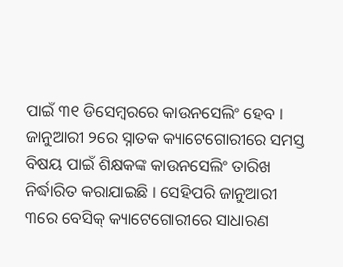ପାଇଁ ୩୧ ଡିସେମ୍ବରରେ କାଉନସେଲିଂ ହେବ । ଜାନୁଆରୀ ୨ରେ ସ୍ନାତକ କ୍ୟାଟେଗୋରୀରେ ସମସ୍ତ ବିଷୟ ପାଇଁ ଶିକ୍ଷକଙ୍କ କାଉନସେଲିଂ ତାରିଖ ନିର୍ଦ୍ଧାରିତ କରାଯାଇଛି । ସେହିପରି ଜାନୁଆରୀ ୩ରେ ବେସିକ୍ କ୍ୟାଟେଗୋରୀରେ ସାଧାରଣ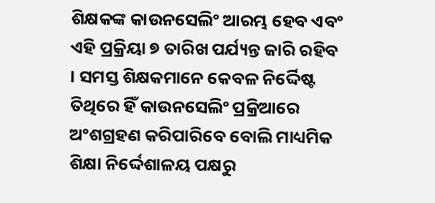ଶିକ୍ଷକଙ୍କ କାଉନସେଲିଂ ଆରମ୍ଭ ହେବ ଏବଂ ଏହି ପ୍ରକ୍ରିୟା ୭ ତାରିଖ ପର୍ଯ୍ୟନ୍ତ ଜାରି ରହିବ । ସମସ୍ତ ଶିକ୍ଷକମାନେ କେବଳ ନିର୍ଦ୍ଦେିଷ୍ଟ ତିଥିରେ ହିଁ କାଉନସେଲିଂ ପ୍ରକ୍ରିଆରେ ଅଂଶଗ୍ରହଣ କରିପାରିବେ ବୋଲି ମାଧ୍ୟମିକ ଶିକ୍ଷା ନିର୍ଦ୍ଦେଶାଳୟ ପକ୍ଷରୁ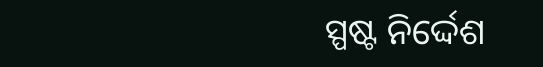ସ୍ପଷ୍ଟ ନିର୍ଦ୍ଦେଶ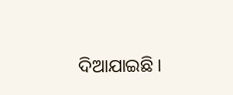ଦିଆଯାଇଛି ।